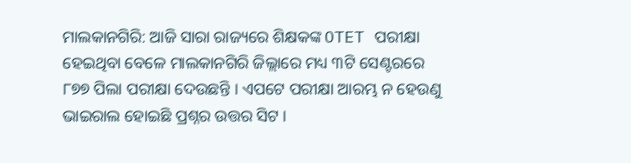ମାଲକାନଗିରି: ଆଜି ସାରା ରାଜ୍ୟରେ ଶିକ୍ଷକଙ୍କ OTET ପରୀକ୍ଷା ହେଇଥିବା ବେଳେ ମାଲକାନଗିରି ଜିଲ୍ଲାରେ ମଧ୍ୟ ୩ଟି ସେଣ୍ଟରରେ ୮୭୭ ପିଲା ପରୀକ୍ଷା ଦେଉଛନ୍ତି । ଏପଟେ ପରୀକ୍ଷା ଆରମ୍ଭ ନ ହେଉଣୁ ଭାଇରାଲ ହୋଇଛି ପ୍ରଶ୍ନର ଉତ୍ତର ସିଟ ।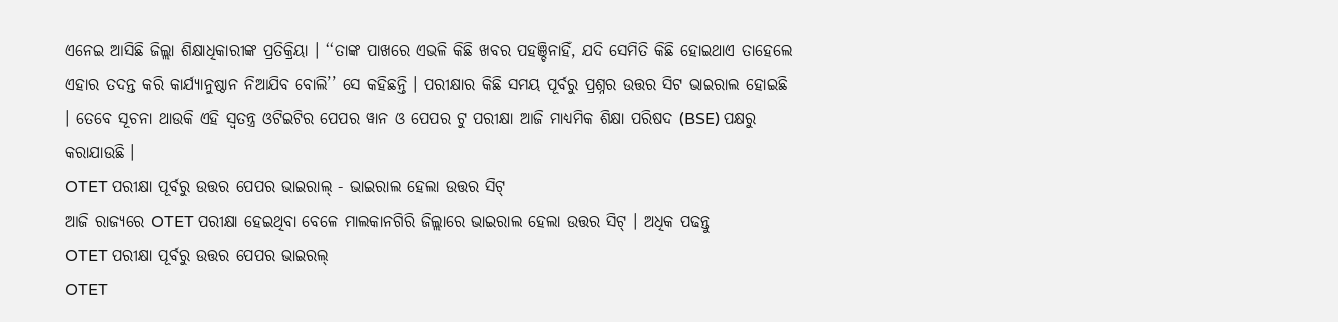ଏନେଇ ଆସିଛି ଜିଲ୍ଲା ଶିକ୍ଷାଧିକାରୀଙ୍କ ପ୍ରତିକ୍ରିୟା । ‘‘ତାଙ୍କ ପାଖରେ ଏଭଳି କିଛି ଖବର ପହଞ୍ଚିନାହିଁ, ଯଦି ସେମିତି କିଛି ହୋଇଥାଏ ତାହେଲେ ଏହାର ତଦନ୍ତ କରି କାର୍ଯ୍ୟାନୁଷ୍ଠାନ ନିଆଯିବ ବୋଲି’’ ସେ କହିଛନ୍ତି । ପରୀକ୍ଷାର କିଛି ସମୟ ପୂର୍ବରୁ ପ୍ରଶ୍ନର ଉତ୍ତର ସିଟ ଭାଇରାଲ ହୋଇଛି । ତେବେ ସୂଚନା ଥାଉକି ଏହି ସ୍ବତନ୍ତ୍ର ଓଟିଇଟିର ପେପର ୱାନ ଓ ପେପର ଟୁ ପରୀକ୍ଷା ଆଜି ମାଧ୍ୟମିକ ଶିକ୍ଷା ପରିଷଦ (BSE) ପକ୍ଷରୁ କରାଯାଉଛି ।
OTET ପରୀକ୍ଷା ପୂର୍ବରୁ ଉତ୍ତର ପେପର ଭାଇରାଲ୍ - ଭାଇରାଲ ହେଲା ଉତ୍ତର ସିଟ୍
ଆଜି ରାଜ୍ୟରେ OTET ପରୀକ୍ଷା ହେଇଥିବା ବେଳେ ମାଲକାନଗିରି ଜିଲ୍ଲାରେ ଭାଇରାଲ ହେଲା ଉତ୍ତର ସିଟ୍ । ଅଧିକ ପଢନ୍ତୁ
OTET ପରୀକ୍ଷା ପୂର୍ବରୁ ଉତ୍ତର ପେପର ଭାଇରଲ୍
OTET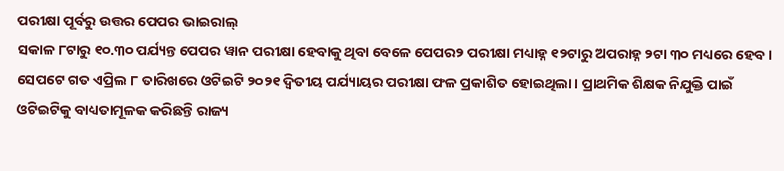ପରୀକ୍ଷା ପୂର୍ବରୁ ଉତ୍ତର ପେପର ଭାଇରାଲ୍
ସକାଳ ୮ଟାରୁ ୧୦.୩୦ ପର୍ଯ୍ୟନ୍ତ ପେପର ୱାନ ପରୀକ୍ଷା ହେବାକୁ ଥିବା ବେଳେ ପେପର୨ ପରୀକ୍ଷା ମଧ୍ୟାହ୍ନ ୧୨ଟାରୁ ଅପରାହ୍ନ ୨ଟା ୩୦ ମଧ୍ୟରେ ହେବ । ସେପଟେ ଗତ ଏପ୍ରିଲ ୮ ତାରିଖରେ ଓଟିଇଟି ୨୦୨୧ ଦ୍ବିତୀୟ ପର୍ଯ୍ୟାୟର ପରୀକ୍ଷା ଫଳ ପ୍ରକାଶିତ ହୋଇଥିଲା । ପ୍ରାଥମିକ ଶିକ୍ଷକ ନିଯୁକ୍ତି ପାଇଁ ଓଟିଇଟିକୁ ବାଧ୍ୟତାମୂଳକ କରିଛନ୍ତି ରାଜ୍ୟ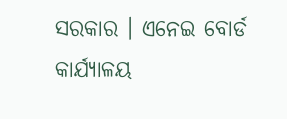ସରକାର । ଏନେଇ ବୋର୍ଡ କାର୍ଯ୍ୟାଳୟ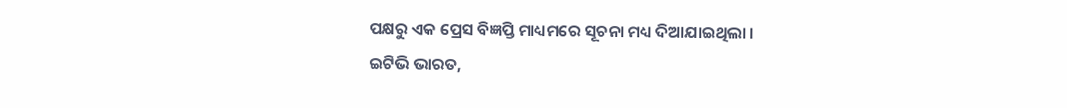ପକ୍ଷରୁ ଏକ ପ୍ରେସ ବିଜ୍ଞପ୍ତି ମାଧ୍ୟମରେ ସୂଚନା ମଧ୍ୟ ଦିଆଯାଇଥିଲା ।
ଇଟିଭି ଭାରତ,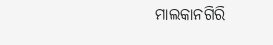ମାଲକାନଗିରି